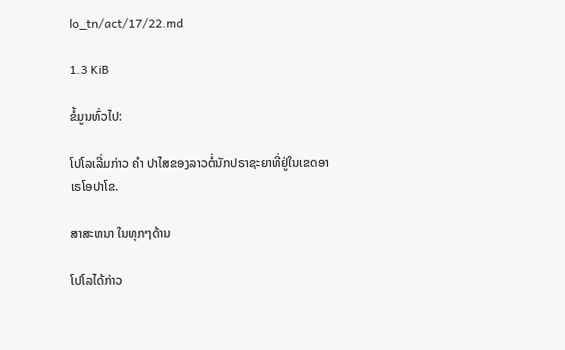lo_tn/act/17/22.md

1.3 KiB

ຂໍ້ມູນທົ່ວໄປ:

ໂປໂລເລີ່ມກ່າວ ຄຳ ປາໄສຂອງລາວຕໍ່ນັກປຣາຊະຍາທີ່ຢູ່ໃນເຂດອາເຣໂອປາໂຂ.

ສາສະຫນາ ໃນທຸກໆດ້ານ

ໂປໂລໄດ້ກ່າວ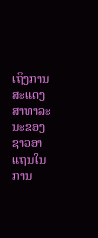ເຖິງການສະແດງສາທາລະນະຂອງຊາວອາແຖນໃນການ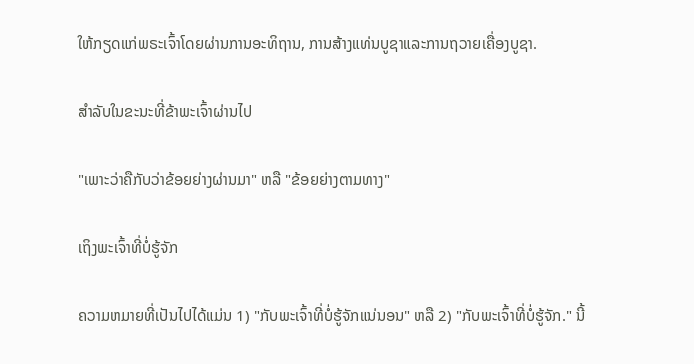ໃຫ້ກຽດແກ່ພຣະເຈົ້າໂດຍຜ່ານການອະທິຖານ, ການສ້າງແທ່ນບູຊາແລະການຖວາຍເຄື່ອງບູຊາ.

ສໍາລັບໃນຂະນະທີ່ຂ້າພະເຈົ້າຜ່ານໄປ

"ເພາະວ່າຄືກັບວ່າຂ້ອຍຍ່າງຜ່ານມາ" ຫລື "ຂ້ອຍຍ່າງຕາມທາງ"

ເຖິງພະເຈົ້າທີ່ບໍ່ຮູ້ຈັກ

ຄວາມຫມາຍທີ່ເປັນໄປໄດ້ແມ່ນ 1) "ກັບພະເຈົ້າທີ່ບໍ່ຮູ້ຈັກແນ່ນອນ" ຫລື 2) "ກັບພະເຈົ້າທີ່ບໍ່ຮູ້ຈັກ." ນີ້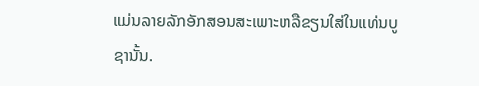ແມ່ນລາຍລັກອັກສອນສະເພາະຫລືຂຽນໃສ່ໃນແທ່ນບູຊານັ້ນ.